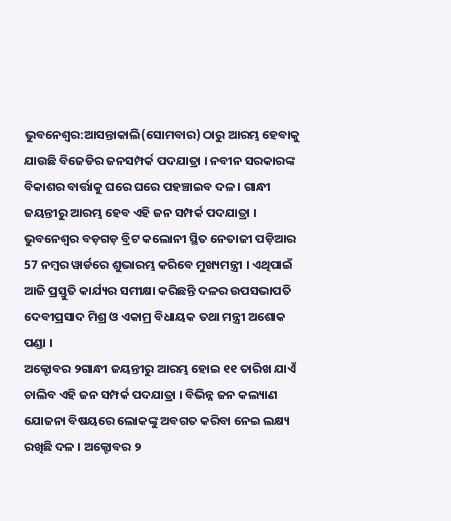ଭୁବନେଶ୍ବର:ଆସନ୍ତାକାଲି(ସୋମବାର) ଠାରୁ ଆରମ୍ଭ ହେବାକୁ ଯାଉଛି ବିଜେଡିର ଜନସମ୍ପର୍କ ପଦଯାତ୍ରା । ନବୀନ ସରକାରଙ୍କ ବିକାଶର ବାର୍ତ୍ତାକୁ ଘରେ ଘରେ ପହଞ୍ଚାଇବ ଦଳ । ଗାନ୍ଧୀ ଜୟନ୍ତୀରୁ ଆରମ୍ଭ ହେବ ଏହି ଜନ ସମ୍ପର୍କ ପଦଯାତ୍ରା । ଭୁବନେଶ୍ୱର ବଡ଼ଗଡ଼ ବ୍ରିଟ କଲୋନୀ ସ୍ଥିତ ନେତାଜୀ ପଡ଼ିଆର 57 ନମ୍ବର ୱାର୍ଡରେ ଶୁଭାରମ୍ଭ କରିବେ ମୁଖ୍ୟମନ୍ତ୍ରୀ । ଏଥିପାଇଁ ଆଜି ପ୍ରସ୍ତୁତି କାର୍ଯ୍ୟର ସମୀକ୍ଷା କରିଛନ୍ତି ଦଳର ଉପସଭାପତି ଦେବୀପ୍ରସାଦ ମିଶ୍ର ଓ ଏକାମ୍ର ବିଧାୟକ ତଥା ମନ୍ତ୍ରୀ ଅଶୋକ ପଣ୍ଡା ।
ଅକ୍ଟୋବର ୨ଗାନ୍ଧୀ ଜୟନ୍ତୀରୁ ଆରମ୍ଭ ହୋଇ ୧୧ ତାରିଖ ଯାଏଁ ଚାଲିବ ଏହି ଜନ ସମ୍ପର୍କ ପଦଯାତ୍ରା । ବିଭିନ୍ନ ଜନ କଲ୍ୟାଣ ଯୋଜନା ବିଷୟରେ ଲୋକଙ୍କୁ ଅବଗତ କରିବା ନେଇ ଲକ୍ଷ୍ୟ ରଖିଛି ଦଳ । ଅକ୍ଟୋବର ୨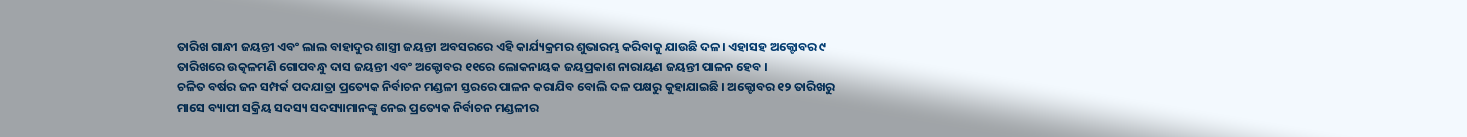ତାରିଖ ଗାନ୍ଧୀ ଜୟନ୍ତୀ ଏବଂ ଲାଲ ବାହାଦୁର ଶାସ୍ତ୍ରୀ ଜୟନ୍ତୀ ଅବସରରେ ଏହି କାର୍ଯ୍ୟକ୍ରମର ଶୁଭାରମ୍ଭ କରିବାକୁ ଯାଉଛି ଦଳ। ଏହାସହ ଅକ୍ଟୋବର ୯ ତାରିଖରେ ଉତ୍କଳମଣି ଗୋପବନ୍ଧୁ ଦାସ ଜୟନ୍ତୀ ଏବଂ ଅକ୍ଟୋବର ୧୧ରେ ଲୋକନାୟକ ଜୟପ୍ରକାଶ ନାରାୟଣ ଜୟନ୍ତୀ ପାଳନ ହେବ ।
ଚଳିତ ବର୍ଷର ଜନ ସମ୍ପର୍କ ପଦଯାତ୍ରା ପ୍ରତ୍ୟେକ ନିର୍ବାଚନ ମଣ୍ଡଳୀ ସ୍ତରରେ ପାଳନ କରାଯିବ ବୋଲି ଦଳ ପକ୍ଷରୁ କୁହାଯାଇଛି । ଅକ୍ଟୋବର ୧୨ ତାରିଖରୁ ମାସେ ବ୍ୟାପୀ ସକ୍ରିୟ ସଦସ୍ୟ ସଦସ୍ୟାମାନଙ୍କୁ ନେଇ ପ୍ରତ୍ୟେକ ନିର୍ବାଚନ ମଣ୍ଡଳୀର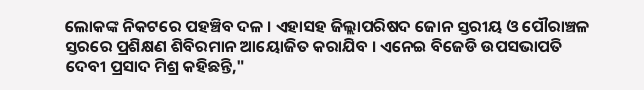ଲୋକଙ୍କ ନିକଟରେ ପହଞ୍ଚିବ ଦଳ । ଏହାସହ ଜିଲ୍ଲାପରିଷଦ ଜୋନ ସ୍ତରୀୟ ଓ ପୌରାଞ୍ଚଳ ସ୍ତରରେ ପ୍ରଶିକ୍ଷଣ ଶିବିରମାନ ଆୟୋଜିତ କରାଯିବ । ଏନେଇ ବିଜେଡି ଉପସଭାପତି ଦେବୀ ପ୍ରସାଦ ମିଶ୍ର କହିଛନ୍ତି,"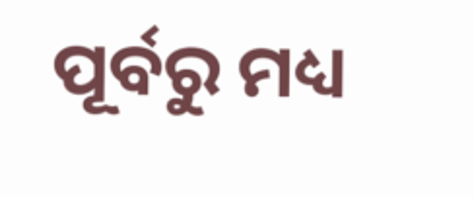ପୂର୍ବରୁ ମଧ୍ୟ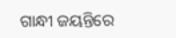ଗାନ୍ଧୀ ଜୟନ୍ତିରେ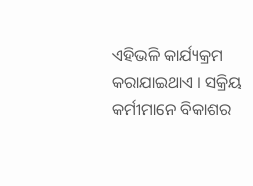ଏହିଭଳି କାର୍ଯ୍ୟକ୍ରମ କରାଯାଇଥାଏ । ସକ୍ରିୟ କର୍ମୀମାନେ ବିକାଶର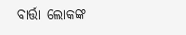ବାର୍ତ୍ତା ଲୋକଙ୍କ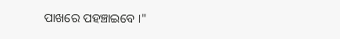ପାଖରେ ପହଞ୍ଚାଇବେ ।"